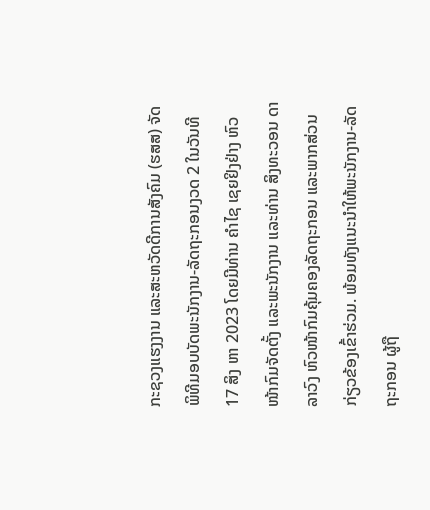ກະຊວງແຮງງານ ແລະສະຫວັດດີການສັງຄົມ (ຮສສ) ຈັດພິທີມອບບັດພະນັກງານ-ລັດຖະກອນງວດ 2 ໃນວັນທີ 17 ສິງ ຫາ 2023 ໂດຍມີທ່ານ ຄຳໄຊ ເຊຍຢິງຢ່າງ ຫົວໜ້າກົມຈັດຕັ້ງ ແລະພະນັກງານ ແລະທ່ານ ສິງທະວອນ ດາລາວົງ ຫົວໜ້າກົມຄຸ້ມຄອງລັດຖະກອນ ແລະພາກສ່ວນກ່ຽວຂ້ອງເຂົ້າຮ່ວມ. ພ້ອມທັງແນະນຳໃຫ້ພະນັກງານ-ລັດຖະກອນ ຜູ້ຖື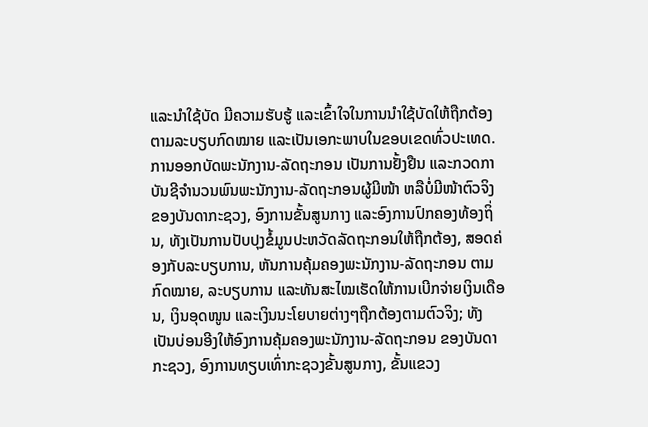ແລະນຳໃຊ້ບັດ ມີຄວາມຮັບຮູ້ ແລະເຂົ້າໃຈໃນການນໍາໃຊ້ບັດໃຫ້ຖືກຕ້ອງຕາມລະບຽບກົດໝາຍ ແລະເປັນເອກະພາບໃນຂອບເຂດທົ່ວປະເທດ.
ການອອກບັດພະນັກງານ-ລັດຖະກອນ ເປັນການຢັ້ງຢືນ ແລະກວດກາບັນຊີຈຳນວນພົນພະນັກງານ-ລັດຖະກອນຜູ້ມີໜ້າ ຫລືບໍ່ມີໜ້າຕົວຈິງ ຂອງບັນດາກະຊວງ, ອົງການຂັ້ນສູນກາງ ແລະອົງການປົກຄອງທ້ອງຖິ່ນ, ທັງເປັນການປັບປຸງຂໍ້ມູນປະຫວັດລັດຖະກອນໃຫ້ຖືກຕ້ອງ, ສອດຄ່ອງກັບລະບຽບການ, ຫັນການຄຸ້ມຄອງພະນັກງານ-ລັດຖະກອນ ຕາມກົດໝາຍ, ລະບຽບການ ແລະທັນສະໄໝເຮັດໃຫ້ການເບີກຈ່າຍເງິນເດືອນ, ເງິນອຸດໜູນ ແລະເງິນນະໂຍບາຍຕ່າງໆຖືກຕ້ອງຕາມຕົວຈິງ; ທັງເປັນບ່ອນອີງໃຫ້ອົງການຄຸ້ມຄອງພະນັກງານ-ລັດຖະກອນ ຂອງບັນດາກະຊວງ, ອົງການທຽບເທົ່າກະຊວງຂັ້ນສູນກາງ, ຂັ້ນແຂວງ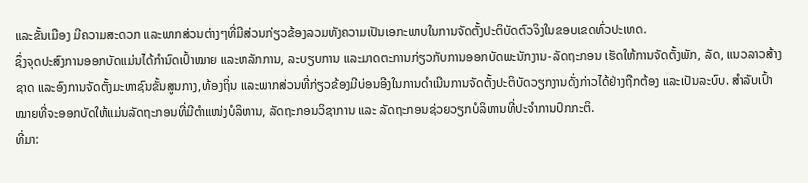ແລະຂັ້ນເມືອງ ມີຄວາມສະດວກ ແລະພາກສ່ວນຕ່າງໆທີ່ມີສ່ວນກ່ຽວຂ້ອງລວມທັງຄວາມເປັນເອກະພາບໃນການຈັດຕັ້ງປະຕິບັດຕົວຈິງໃນຂອບເຂດທົ່ວປະເທດ.
ຊຶ່ງຈຸດປະສົງການອອກບັດແມ່ນໄດ້ກຳນົດເປົ້າໝາຍ ແລະຫລັກການ, ລະບຽບການ ແລະມາດຕະການກ່ຽວກັບການອອກບັດພະນັກງານ-ລັດຖະກອນ ເຮັດໃຫ້ການຈັດຕັ້ງພັກ, ລັດ, ແນວລາວສ້າງຊາດ ແລະອົງການຈັດຕັ້ງມະຫາຊົນຂັ້ນສູນກາງ,ທ້ອງຖິ່ນ ແລະພາກສ່ວນທີ່ກ່ຽວຂ້ອງມີບ່ອນອີງໃນການດໍາເນີນການຈັດຕັ້ງປະຕິບັດວຽກງານດັ່ງກ່າວໄດ້ຢ່າງຖືກຕ້ອງ ແລະເປັນລະບົບ. ສຳລັບເປົ້າໝາຍທີ່ຈະອອກບັດໃຫ້ແມ່ນລັດຖະກອນທີ່ມີຕຳແໜ່ງບໍລິຫານ, ລັດຖະກອນວິຊາການ ແລະ ລັດຖະກອນຊ່ວຍວຽກບໍລິຫານທີ່ປະຈຳການປົກກະຕິ.
ທີ່ມາ: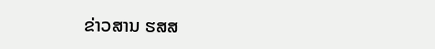ຂ່າວສານ ຮສສ